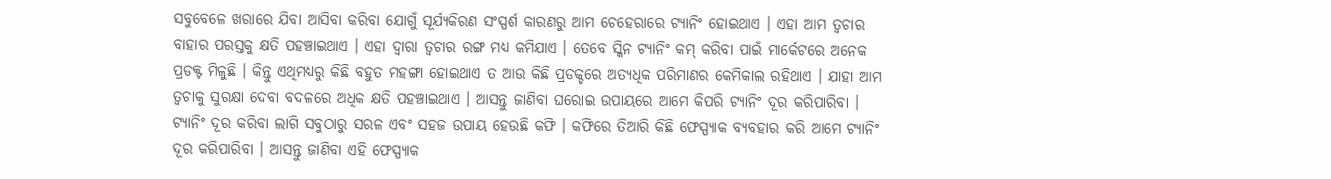ସବୁବେଳେ ଖରାରେ ଯିବା ଆସିବା କରିବା ଯୋଗୁଁ ସୂର୍ଯ୍ୟକିରଣ ସଂସ୍ପର୍ଶ କାରଣରୁ ଆମ ଚେହେରାରେ ଟ୍ୟାନିଂ ହୋଇଥାଏ । ଏହା ଆମ ତ୍ୱଚାର ବାହାର ପରସ୍ତକୁ କ୍ଷତି ପହଞ୍ଚାଇଥାଏ । ଏହା ଦ୍ୱାରା ତ୍ୱଚାର ରଙ୍ଗ ମଧ୍ୟ କମିଯାଏ । ତେବେ ସ୍କିନ ଟ୍ୟାନିଂ କମ୍ କରିବା ପାଇଁ ମାର୍କେଟରେ ଅନେକ ପ୍ରଡକ୍ଟ ମିଳୁଛି । କିନ୍ତୁ ଏଥିମଧ୍ୟରୁ କିଛି ବହୁତ ମହଙ୍ଗା ହୋଇଥାଏ ତ ଆଉ କିଛି ପ୍ରଡକ୍ଚରେ ଅତ୍ୟଧିକ ପରିମାଣର କେମିକାଲ ରହିଥାଏ । ଯାହା ଆମ ତ୍ୱଚାକୁ ସୁରକ୍ଷା ଦେବା ବଦଳରେ ଅଧିକ କ୍ଷତି ପହଞ୍ଚାଇଥାଏ । ଆସନ୍ତୁ ଜାଣିବା ଘରୋଇ ଉପାୟରେ ଆମେ କିପରି ଟ୍ୟାନିଂ ଦୂର କରିପାରିବା ।
ଟ୍ୟାନିଂ ଦୂର କରିବା ଲାଗି ସବୁଠାରୁ ସରଳ ଏବଂ ସହଜ ଉପାୟ ହେଉଛି କଫି । କଫିରେ ତିଆରି କିଛି ଫେସ୍ପ୍ୟାକ ବ୍ୟବହାର କରି ଆମେ ଟ୍ୟାନିଂ ଦୂର କରିପାରିବା । ଆସନ୍ତୁ ଜାଣିବା ଏହି ଫେସ୍ପ୍ୟାକ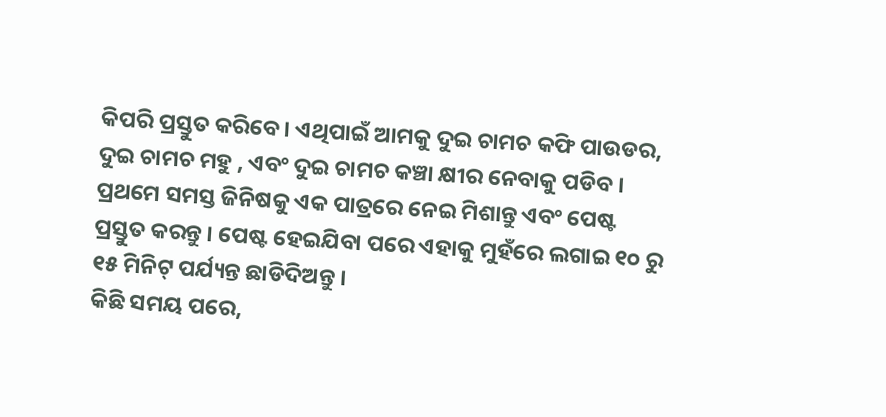କିପରି ପ୍ରସ୍ତୁତ କରିବେ। ଏଥିପାଇଁ ଆମକୁ ଦୁଇ ଚାମଚ କଫି ପାଉଡର, ଦୁଇ ଚାମଚ ମହୁ , ଏବଂ ଦୁଇ ଚାମଚ କଞ୍ଚା କ୍ଷୀର ନେବାକୁ ପଡିବ । ପ୍ରଥମେ ସମସ୍ତ ଜିନିଷକୁ ଏକ ପାତ୍ରରେ ନେଇ ମିଶାନ୍ତୁ ଏବଂ ପେଷ୍ଟ ପ୍ରସ୍ତୁତ କରନ୍ତୁ । ପେଷ୍ଟ ହେଇଯିବା ପରେ ଏହାକୁ ମୁହଁରେ ଲଗାଇ ୧୦ ରୁ ୧୫ ମିନିଟ୍ ପର୍ଯ୍ୟନ୍ତ ଛାଡିଦିଅନ୍ତୁ ।
କିଛି ସମୟ ପରେ,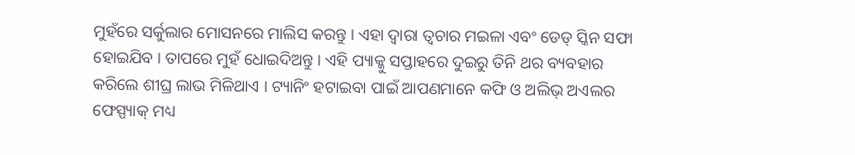ମୁହଁରେ ସର୍କୁଲାର ମୋସନରେ ମାଲିସ କରନ୍ତୁ । ଏହା ଦ୍ୱାରା ତ୍ୱଚାର ମଇଳା ଏବଂ ଡେଡ୍ ସ୍କିନ ସଫା ହୋଇଯିବ । ତାପରେ ମୁହଁ ଧୋଇଦିଅନ୍ତୁ । ଏହି ପ୍ୟାକ୍କୁ ସପ୍ତାହରେ ଦୁଇରୁ ତିନି ଥର ବ୍ୟବହାର କରିଲେ ଶୀଘ୍ର ଲାଭ ମିଳିଥାଏ । ଟ୍ୟାନିଂ ହଟାଇବା ପାଇଁ ଆପଣମାନେ କଫି ଓ ଅଲିଭ୍ ଅଏଲର ଫେସ୍ପ୍ୟାକ୍ ମଧ୍ୟ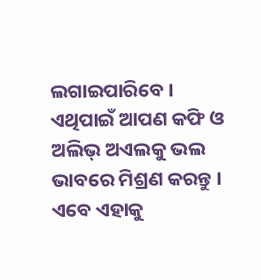ଲଗାଇପାରିବେ । ଏଥିପାଇଁ ଆପଣ କଫି ଓ ଅଲିଭ୍ ଅଏଲକୁ ଭଲ ଭାବରେ ମିଶ୍ରଣ କରନ୍ତୁ । ଏବେ ଏହାକୁ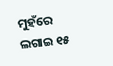ମୁହଁରେ ଲଗାଇ ୧୫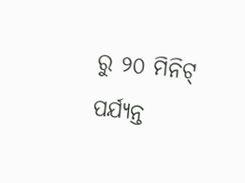ରୁ ୨୦ ମିନିଟ୍ ପର୍ଯ୍ୟନ୍ତ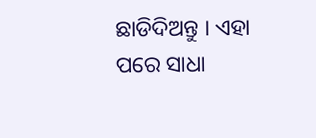ଛାଡିଦିଅନ୍ତୁ । ଏହା ପରେ ସାଧା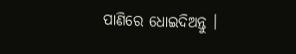ପାଣିରେ ଧୋଇଦିଅନ୍ତୁ ।